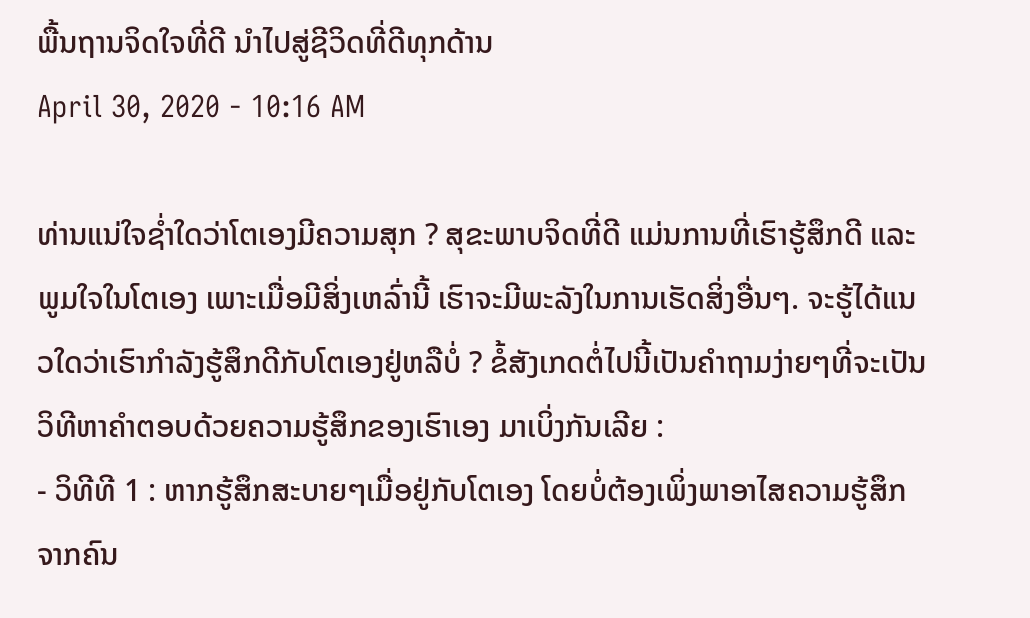ພື້ນຖານຈິດໃຈທີ່ດີ ນຳໄປສູ່ຊີວິດທີ່ດີທຸກດ້ານ
April 30, 2020 - 10:16 AM

ທ່ານແນ່ໃຈຊໍ່າໃດວ່າໂຕເອງມີຄວາມສຸກ ? ສຸຂະພາບຈິດທີ່ດີ ແມ່ນການທີ່ເຮົາຮູ້ສຶກດີ ແລະ ພູມໃຈໃນໂຕເອງ ເພາະເມື່ອມີສິ່ງເຫລົ່ານີ້ ເຮົາຈະມີພະລັງໃນການເຮັດສິ່ງອື່ນໆ. ຈະຮູ້ໄດ້ແນວໃດວ່າເຮົາກຳລັງຮູ້ສຶກດີກັບໂຕເອງຢູ່ຫລືບໍ່ ? ຂໍ້ສັງເກດຕໍ່ໄປນີ້ເປັນຄຳຖາມງ່າຍໆທີ່ຈະເປັນວິທີຫາຄຳຕອບດ້ວຍຄວາມຮູ້ສຶກຂອງເຮົາເອງ ມາເບິ່ງກັນເລີຍ :
- ວິທີທີ 1 : ຫາກຮູ້ສຶກສະບາຍໆເມື່ອຢູ່ກັບໂຕເອງ ໂດຍບໍ່ຕ້ອງເພິ່ງພາອາໄສຄວາມຮູ້ສຶກຈາກຄົນ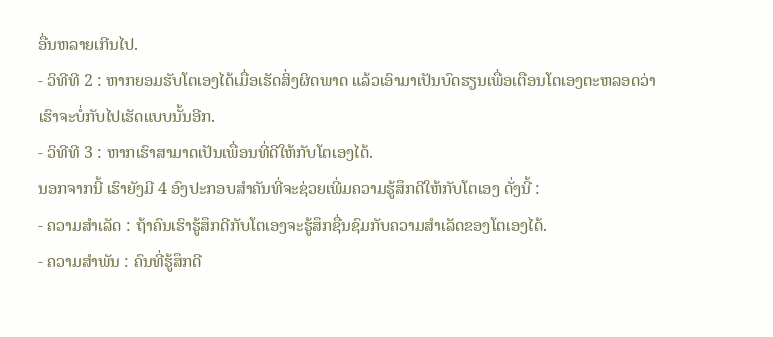ອື່ນຫລາຍເກີນໄປ.
- ວິທີທີ 2 : ຫາກຍອມຮັບໂຕເອງໄດ້ເມື່ອເຮັດສິ່ງຜິດພາດ ແລ້ວເອົາມາເປັນບົດຮຽນເພື່ອເຕືອນໂຕເອງຕະຫລອດວ່າເຮົາຈະບໍ່ກັບໄປເຮັດແບບນັ້ນອີກ.
- ວິທີທີ 3 : ຫາກເຮົາສາມາດເປັນເພື່ອນທີ່ດີໃຫ້ກັບໂຕເອງໄດ້.
ນອກຈາກນີ້ ເຮົາຍັງມີ 4 ອົງປະກອບສຳຄັນທີ່ຈະຊ່ວຍເພີ່ມຄວາມຮູ້ສຶກດີໃຫ້ກັບໂຕເອງ ດັ່ງນີ້ :
- ຄວາມສຳເລັດ : ຖ້າຄົນເຮົາຮູ້ສຶກດີກັບໂຕເອງຈະຮູ້ສຶກຊື່ນຊົມກັບຄວາມສຳເລັດຂອງໂຕເອງໄດ້.
- ຄວາມສຳພັນ : ຄົນທີ່ຮູ້ສຶກດີ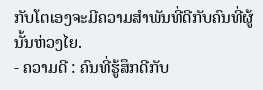ກັບໂຕເອງຈະມີຄວາມສຳພັນທີ່ດີກັບຄົນທີ່ຜູ້ນັ້ນຫ່ວງໄຍ.
- ຄວາມດີ : ຄົນທີ່ຮູ້ສຶກດີກັບ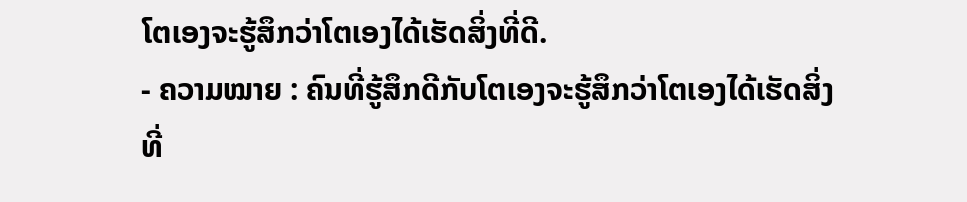ໂຕເອງຈະຮູ້ສຶກວ່າໂຕເອງໄດ້ເຮັດສິ່ງທີ່ດີ.
- ຄວາມໝາຍ : ຄົນທີ່ຮູ້ສຶກດີກັບໂຕເອງຈະຮູ້ສຶກວ່າໂຕເອງໄດ້ເຮັດສິ່ງທີ່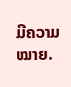ມີຄວາມໝາຍ.